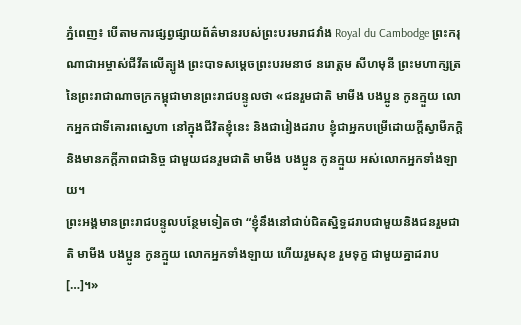ភ្នំពេញ៖ បើតាមការផ្សព្វផ្សាយព័ត៌មានរបស់ព្រះបរមរាជវាំង Royal du Cambodge ព្រះករុណាជាអម្ចាស់ជីវីតលើត្បូង ព្រះបាទសម្តេចព្រះបរមនាថ នរោត្តម សីហមុនី ព្រះមហាក្សត្រ នៃព្រះរាជាណាចក្រកម្ពុជាមានព្រះរាជបន្ទូលថា «ជនរួមជាតិ មាមីង បងប្អូន កូនក្មួយ លោកអ្នកជាទីគោរពស្នេហា នៅក្នុងជីវិតខ្ញុំនេះ និងជារៀងដរាប ខ្ញុំជាអ្នកបម្រើដោយក្តីស្វាមីភក្តិ និងមានភក្តីភាពជានិច្ច ជាមួយជនរួមជាតិ មាមីង បងប្អូន កូនក្មួយ អស់លោកអ្នកទាំងឡាយ។
ព្រះអង្គមានព្រះរាជបន្ទូលបន្ថែមទៀតថា “ខ្ញុំនឹងនៅជាប់ជិតស្និទ្ធដរាបជាមួយនិងជនរួមជាតិ មាមីង បងប្អូន កូនក្មួយ លោកអ្នកទាំងឡាយ ហើយរួមសុខ រួមទុក្ខ ជាមួយគ្នាដរាប […]។»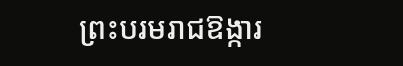ព្រះបរមរាជឱង្ការ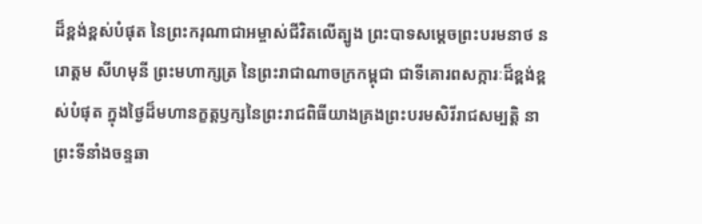ដ៏ខ្ពង់ខ្ពស់បំផុត នៃព្រះករុណាជាអម្ចាស់ជីវិតលើត្បូង ព្រះបាទសម្តេចព្រះបរមនាថ នរោត្តម សីហមុនី ព្រះមហាក្សត្រ នៃព្រះរាជាណាចក្រកម្ពុជា ជាទីគោរពសក្ការៈដ៏ខ្ពង់ខ្ពស់បំផុត ក្នុងថ្ងៃដ៏មហានក្ខត្តឫក្សនៃព្រះរាជពិធីយាងគ្រងព្រះបរមសិរីរាជសម្បត្តិ នាព្រះទីនាំងចន្ទឆា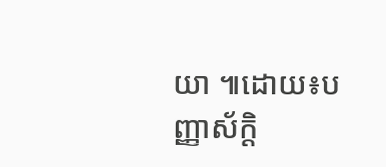យា ៕ដោយ៖បញ្ញាស័ក្តិ